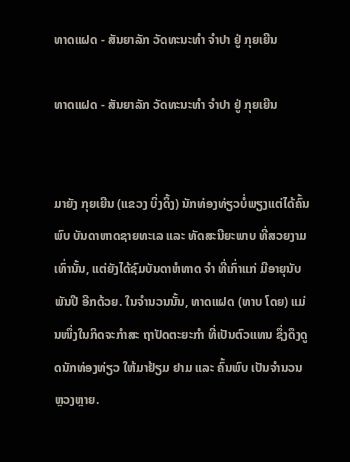ທາດແຝດ - ສັນຍາລັກ ວັດທະນະທໍາ ຈໍາປາ ຢູ່ ກຸຍເຍີນ

ທາດແຝດ - ສັນຍາລັກ ວັດທະນະທໍາ ຈໍາປາ ຢູ່ ກຸຍເຍີນ


ມາຍັງ ກຸຍເຍີນ (ແຂວງ ບິ່ງດິ້ງ) ນັກທ່ອງທ່ຽວບໍ່ພຽງແຕ່ໄດ້ຄົ້ນພົບ ບັນດາຫາດຊາຍທະເລ ແລະ ທັດສະນີຍະພາບ ທີ່ສວຍງາມເທົ່ານັ້ນ, ແຕ່ຍັງໄດ້ຊົມບັນດາຫໍທາດ ຈຳ ທີ່ເກົ່າແກ່ ມີອາຍຸນັບພັນປີ ອີກດ້ວຍ. ໃນຈຳນວນນັ້ນ, ທາດແຝດ (ທາບ ໂດຍ) ແມ່ນໜຶ່ງໃນກິດຈະກຳສະ ຖາປັດຕະຍະກຳ ທີ່ເປັນຕົວແທນ ຊຶ່ງດຶງດູດນັກທ່ອງທ່ຽວ ໃຫ້ມາຢ້ຽມ ຢາມ ແລະ ຄົ້ນພົບ ເປັນຈຳນວນຫຼວງຫຼາຍ.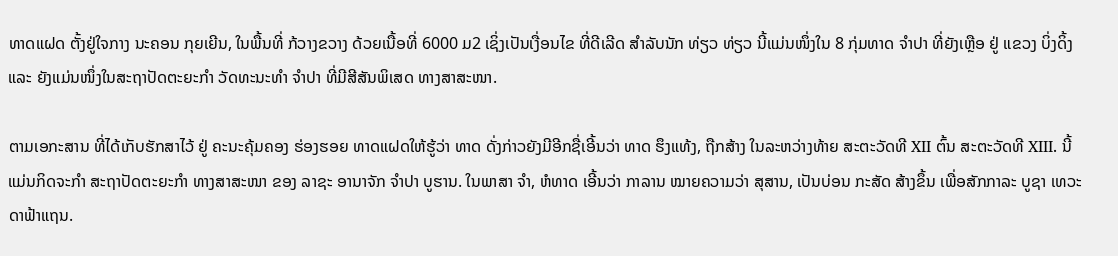ທາດແຝດ ຕັ້ງຢູ່ໃຈກາງ ນະຄອນ ກຸຍເຍີນ, ໃນພື້ນທີ່ ກ້ວາງຂວາງ ດ້ວຍເນື້ອທີ່ 6000 ມ2 ເຊິ່ງເປັນເງື່ອນໄຂ ທີ່ດີເລີດ ສຳລັບນັກ ທ່ຽວ ທ່ຽວ ນີ້ແມ່ນໜຶ່ງໃນ 8 ກຸ່ມທາດ ຈຳປາ ທີ່ຍັງເຫຼືອ ຢູ່ ແຂວງ ບິ່ງດິ້ງ ແລະ ຍັງແມ່ນໜຶ່ງໃນສະຖາປັດຕະຍະກຳ ວັດທະນະທຳ ຈຳປາ ທີ່ມີສີສັນພິເສດ ທາງສາສະໜາ.

ຕາມເອກະສານ ທີ່ໄດ້ເກັບຮັກສາໄວ້ ຢູ່ ຄະນະຄຸ້ມຄອງ ຮ່ອງຮອຍ ທາດແຝດໃຫ້ຮູ້ວ່າ ທາດ ດັ່ງກ່າວຍັງມີອີກຊື່ເອີ້ນວ່າ ທາດ ຮຶງແທ້ງ, ຖືກສ້າງ ໃນລະຫວ່າງທ້າຍ ສະຕະວັດທີ XII ຕົ້ນ ສະຕະວັດທີ XIII. ນີ້ແມ່ນກິດຈະກຳ ສະຖາປັດຕະຍະກຳ ທາງສາສະໜາ ຂອງ ລາຊະ ອານາຈັກ ຈຳປາ ບູຮານ. ໃນພາສາ ຈຳ, ຫໍທາດ ເອີ້ນວ່າ ກາລານ ໝາຍຄວາມວ່າ ສຸສານ, ເປັນບ່ອນ ກະສັດ ສ້າງຂຶ້ນ ເພື່ອສັກກາລະ ບູຊາ ເທວະດາຟ້າແຖນ.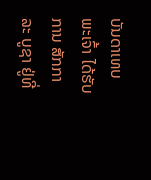ບັນດາເທບພະເຈົ້າ ໄດ້ຮັບການ ສັກກາລະ ບູຊາ ຢູ່ທີ່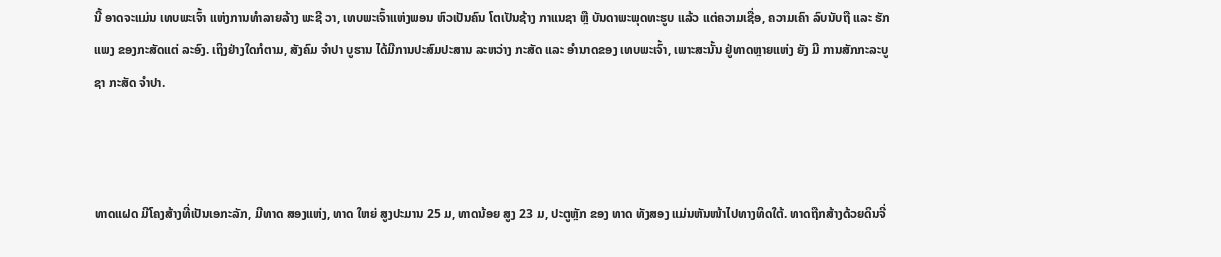ນີ້ ອາດຈະແມ່ນ ເທບພະເຈົ້າ ແຫ່ງການທໍາລາຍລ້າງ ພະຊີ ວາ, ເທບພະເຈົ້າແຫ່ງພອນ ຫົວເປັນຄົນ ໂຕເປັນຊ້າງ ກາແນຊາ ຫຼື ບັນດາພະພຸດທະຮູບ ແລ້ວ ແຕ່ຄວາມເຊື່ອ, ຄວາມເຄົາ ລົບນັບຖື ແລະ ຮັກແພງ ຂອງກະສັດແຕ່ ລະອົງ. ເຖິງຢ່າງໃດກໍຕາມ, ສັງຄົມ ຈໍາປາ ບູຮານ ໄດ້ມີການປະສົມປະສານ ລະຫວ່າງ ກະສັດ ແລະ ອຳນາດຂອງ ເທບພະເຈົ້າ, ເພາະສະນັ້ນ ຢູ່ທາດຫຼາຍແຫ່ງ ຍັງ ມີ ການສັກກະລະບູຊາ ກະສັດ ຈໍາປາ.



ທາດແຝດ ມີໂຄງສ້າງທີ່ເປັນເອກະລັກ, ມີທາດ ສອງແຫ່ງ, ທາດ ໃຫຍ່ ສູງປະມານ 25 ມ, ທາດນ້ອຍ ສູງ 23 ມ, ປະຕູຫຼັກ ຂອງ ທາດ ທັງສອງ ແມ່ນຫັນໜ້າໄປທາງທິດໃຕ້. ທາດຖືກສ້າງດ້ວຍດິນຈີ່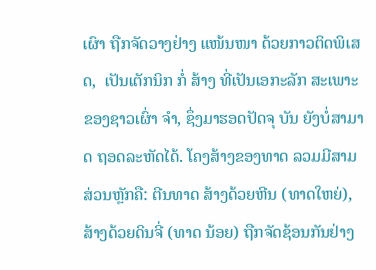ເຜົາ ຖືກຈັດວາງຢ່າງ ແໜ້ນໜາ ດ້ວຍກາວຕິດພິເສດ,  ເປັນເຕັກນິກ ກໍ່ ສ້າງ ທີ່ເປັນເອກະລັກ ສະເພາະ ຂອງຊາວເຜົ່າ ຈຳ, ຊຶ່ງມາຮອດປັດຈຸ ບັນ ຍັງບໍ່ສາມາດ ຖອດລະຫັດໄດ້. ໂຄງສ້າງຂອງທາດ ລວມມີສາມ ສ່ວນຫຼັກຄື: ຕີນທາດ ສ້າງດ້ວຍຫີນ (ທາດໃຫຍ່), ສ້າງດ້ວຍດິນຈີ່ (ທາດ ນ້ອຍ) ຖືກຈັດຊ້ອນກັນຢ່າງ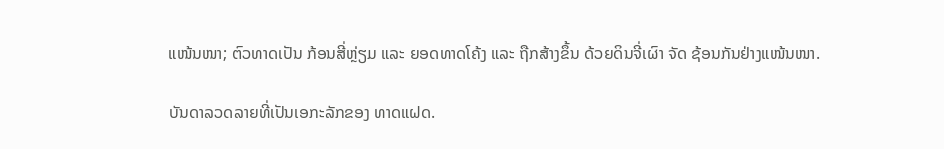ແໜ້ນໜາ; ຕົວທາດເປັນ ກ້ອນສີ່ຫຼ່ຽມ ແລະ ຍອດທາດໂຄ້ງ ແລະ ຖືກສ້າງຂຶ້ນ ດ້ວຍດິນຈີ່ເຜົາ ຈັດ ຊ້ອນກັນຢ່າງແໜ້ນໜາ.

ບັນດາລວດລາຍທີ່ເປັນເອກະລັກຂອງ ທາດແຝດ.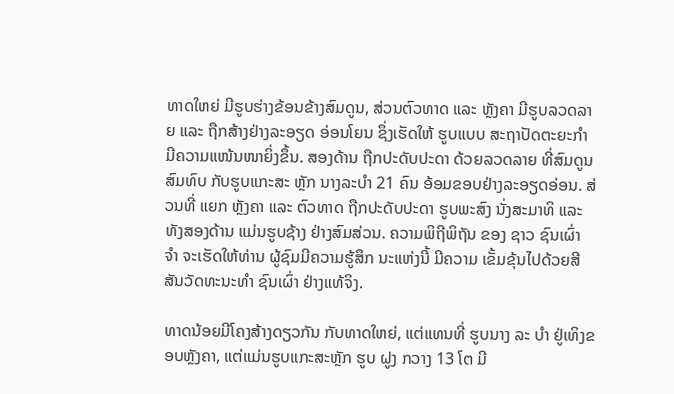ທາດໃຫຍ່ ມີຮູບຮ່າງຂ້ອນຂ້າງສົມດູນ, ສ່ວນຕົວທາດ ແລະ ຫຼັງຄາ ມີຮູບລວດລາຍ ແລະ ຖືກສ້າງຢ່າງລະອຽດ ອ່ອນໂຍນ ຊຶ່ງເຮັດໃຫ້ ຮູບແບບ ສະຖາປັດຕະຍະກຳ ມີຄວາມແໜ້ນໜາຍິ່ງຂຶ້ນ. ສອງດ້ານ ຖືກປະດັບປະດາ ດ້ວຍລວດລາຍ ທີ່ສົມດູນ ສົມທົບ ກັບຮູບແກະສະ ຫຼັກ ນາງລະບໍາ 21 ຄົນ ອ້ອມຂອບຢ່າງລະອຽດອ່ອນ. ສ່ວນທີ່ ແຍກ ຫຼັງຄາ ແລະ ຕົວທາດ ຖືກປະດັບປະດາ ຮູບພະສົງ ນັ່ງສະມາທິ ແລະ ທັງສອງດ້ານ ແມ່ນຮູບຊ້າງ ຢ່າງສົມສ່ວນ. ຄວາມພິຖີພິຖັນ ຂອງ ຊາວ ຊົນເຜົ່າ ຈຳ ຈະເຮັດໃຫ້ທ່ານ ຜູ້ຊົມມີຄວາມຮູ້ສຶກ ນະແຫ່ງນີ້ ມີຄວາມ ເຂັ້ມຂຸ້ນໄປດ້ວຍສີສັນວັດທະນະທຳ ຊົນເຜົ່າ ຢ່າງແທ້ຈິງ.

ທາດນ້ອຍມີໂຄງສ້າງດຽວກັນ ກັບທາດໃຫຍ່, ແຕ່ແທນທີ່ ຮູບນາງ ລະ ບໍາ ຢູ່ເທິງຂອບຫຼັງຄາ, ແຕ່ແມ່ນຮູບແກະສະຫຼັກ ຮູບ ຝູງ ກວາງ 13 ໂຕ ມີ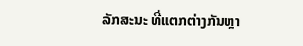ລັກສະນະ ທີ່ແຕກຕ່າງກັນຫຼາ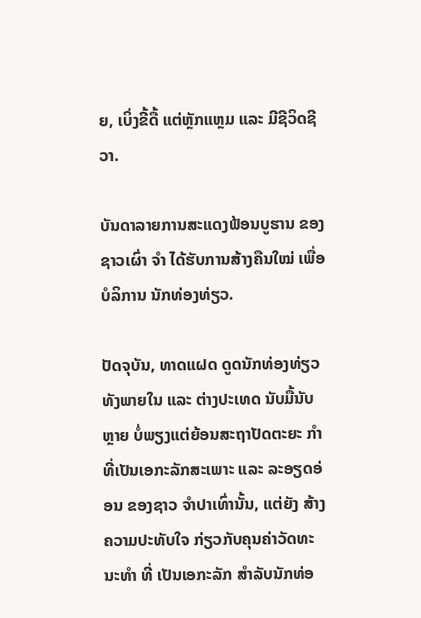ຍ, ເບິ່ງຂີ້ດື້ ແຕ່ຫຼັກແຫຼມ ແລະ ມີຊີວິດຊີວາ.

ບັນດາລາຍການສະແດງຟ້ອນບູຮານ ຂອງຊາວເຜົ່າ ຈຳ ໄດ້ຮັບການສ້າງຄືນໃໝ່ ເພື່ອບໍລິການ ນັກທ່ອງທ່ຽວ.

ປັດຈຸບັນ, ທາດແຝດ ດູດນັກທ່ອງທ່ຽວ ທັງພາຍໃນ ແລະ ຕ່າງປະເທດ ນັບມື້ນັບຫຼາຍ ບໍ່ພຽງແຕ່ຍ້ອນສະຖາປັດຕະຍະ ກຳ ທີ່ເປັນເອກະລັກສະເພາະ ແລະ ລະອຽດອ່ອນ ຂອງຊາວ ຈຳປາເທົ່ານັ້ນ, ແຕ່ຍັງ ສ້າງຄວາມປະທັບໃຈ ກ່ຽວກັບຄຸນຄ່າວັດທະນະທຳ ທີ່ ເປັນເອກະລັກ ສຳລັບນັກທ່ອ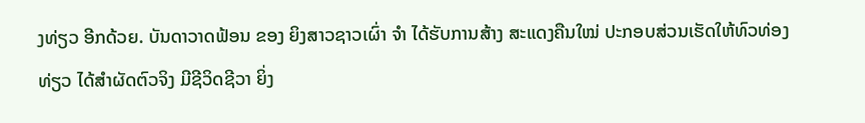ງທ່ຽວ ອີກດ້ວຍ. ບັນດາວາດຟ້ອນ ຂອງ ຍິງສາວຊາວເຜົ່າ ຈຳ ໄດ້ຮັບການສ້າງ ສະແດງຄືນໃໝ່ ປະກອບສ່ວນເຮັດໃຫ້ທົວທ່ອງທ່ຽວ ໄດ້ສຳຜັດຕົວຈິງ ມີຊີວິດຊີວາ ຍິ່ງ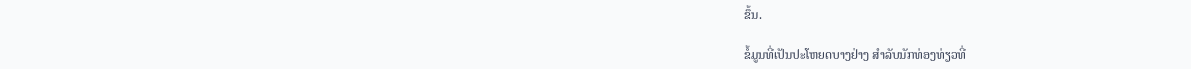ຂຶ້ນ.

ຂໍ້ມູນທີ່ເປັນປະໂຫຍດບາງຢ່າງ ສໍາລັບນັກທ່ອງທ່ຽວທີ່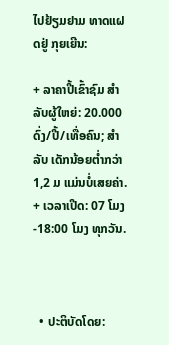ໄປຢ້ຽມຢາມ ທາດແຝດຢູ່ ກຸຍເຍີນ:

+ ລາຄາປີ້ເຂົ້າຊົມ ສຳລັບຜູ້ໃຫຍ່: 20.000 ດົ່ງ/ປີ້/ເທື່ອຄົນ; ສໍາລັບ ເດັກນ້ອຍຕ່ຳກວ່າ 1,2 ມ ແມ່ນບໍ່ເສຍຄ່າ.
+ ເວລາເປີດ: 07 ໂມງ-18:00 ໂມງ ທຸກວັນ.



  • ປະຕິບັດໂດຍ: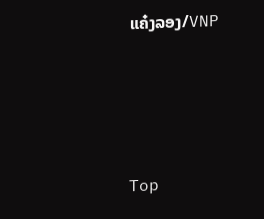ແຄ໋ງລອງ/VNP





Top